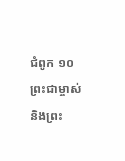ជំពូក ១០
ព្រះជាម្ចាស់ និងព្រះ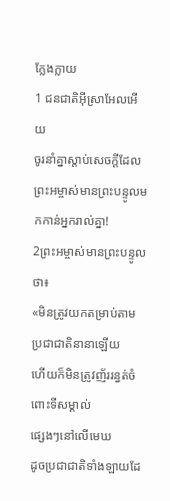ក្លែងក្លាយ
1 ជនជាតិអ៊ីស្រាអែលអើយ
ចូរនាំគ្នាស្ដាប់សេចក្ដីដែល
ព្រះអម្ចាស់មានព្រះបន្ទូលមកកាន់អ្នករាល់គ្នា!
2ព្រះអម្ចាស់មានព្រះបន្ទូលថា៖
«មិនត្រូវយកតម្រាប់តាមប្រជាជាតិនានាឡើយ
ហើយក៏មិនត្រូវញ័ររន្ធត់ចំពោះទីសម្គាល់
ផ្សេងៗនៅលើមេឃ
ដូចប្រជាជាតិទាំងឡាយដែ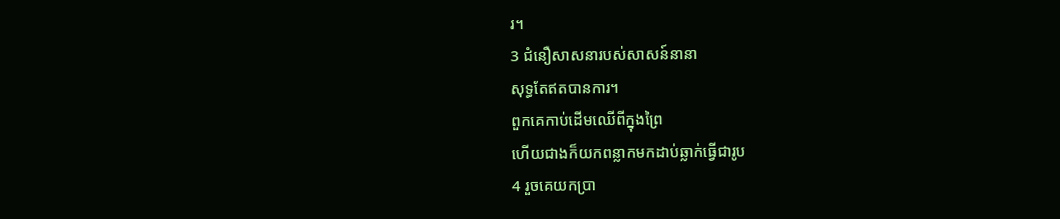រ។
3 ជំនឿសាសនារបស់សាសន៍នានា
សុទ្ធតែឥតបានការ។
ពួកគេកាប់ដើមឈើពីក្នុងព្រៃ
ហើយជាងក៏យកពន្លាកមកដាប់ឆ្លាក់ធ្វើជារូប
4 រួចគេយកប្រា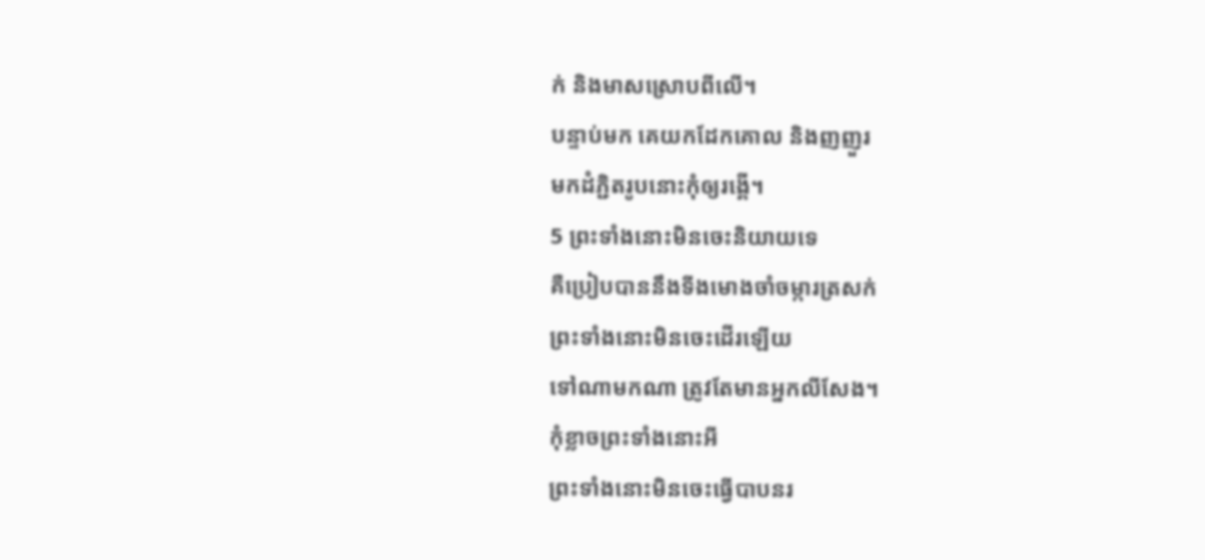ក់ និងមាសស្រោបពីលើ។
បន្ទាប់មក គេយកដែកគោល និងញញួរ
មកដំភ្ជិតរូបនោះកុំឲ្យរង្គើ។
5 ព្រះទាំងនោះមិនចេះនិយាយទេ
គឺប្រៀបបាននឹងទីងមោងចាំចម្ការត្រសក់
ព្រះទាំងនោះមិនចេះដើរឡើយ
ទៅណាមកណា ត្រូវតែមានអ្នកលីសែង។
កុំខ្លាចព្រះទាំងនោះអី
ព្រះទាំងនោះមិនចេះធ្វើបាបនរ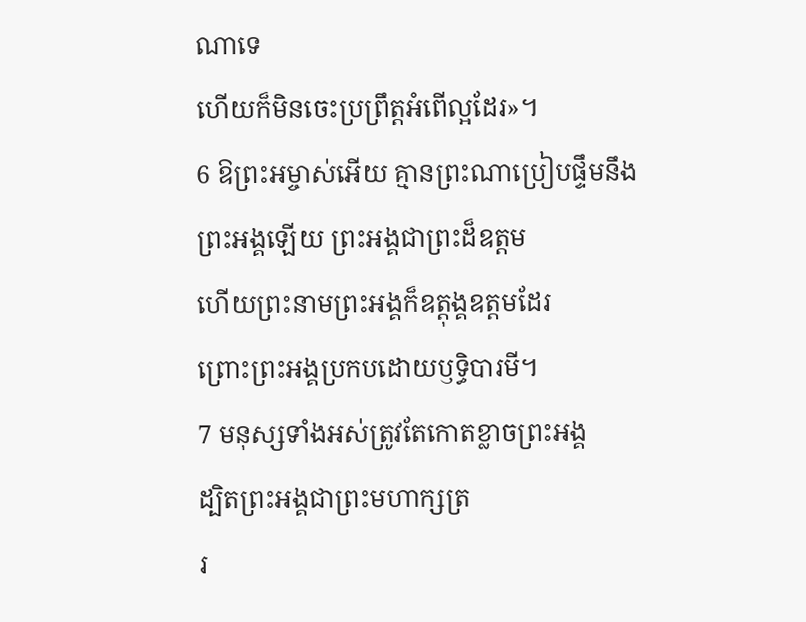ណាទេ
ហើយក៏មិនចេះប្រព្រឹត្តអំពើល្អដែរ»។
6 ឱព្រះអម្ចាស់អើយ គ្មានព្រះណាប្រៀបផ្ទឹមនឹង
ព្រះអង្គឡើយ ព្រះអង្គជាព្រះដ៏ឧត្ដម
ហើយព្រះនាមព្រះអង្គក៏ឧត្តុង្គឧត្ដមដែរ
ព្រោះព្រះអង្គប្រកបដោយឫទ្ធិបារមី។
7 មនុស្សទាំងអស់ត្រូវតែកោតខ្លាចព្រះអង្គ
ដ្បិតព្រះអង្គជាព្រះមហាក្សត្រ
រ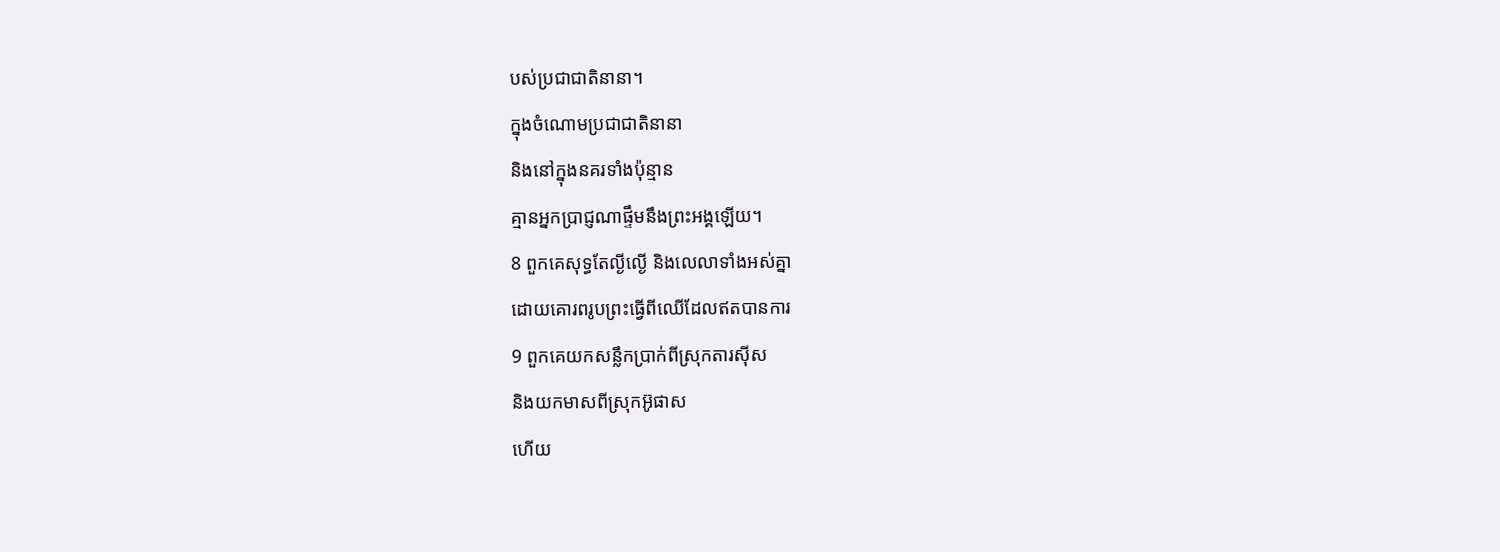បស់ប្រជាជាតិនានា។
ក្នុងចំណោមប្រជាជាតិនានា
និងនៅក្នុងនគរទាំងប៉ុន្មាន
គ្មានអ្នកប្រាជ្ញណាផ្ទឹមនឹងព្រះអង្គឡើយ។
8 ពួកគេសុទ្ធតែល្ងីល្ងើ និងលេលាទាំងអស់គ្នា
ដោយគោរពរូបព្រះធ្វើពីឈើដែលឥតបានការ
9 ពួកគេយកសន្លឹកប្រាក់ពីស្រុកតារស៊ីស
និងយកមាសពីស្រុកអ៊ូផាស
ហើយ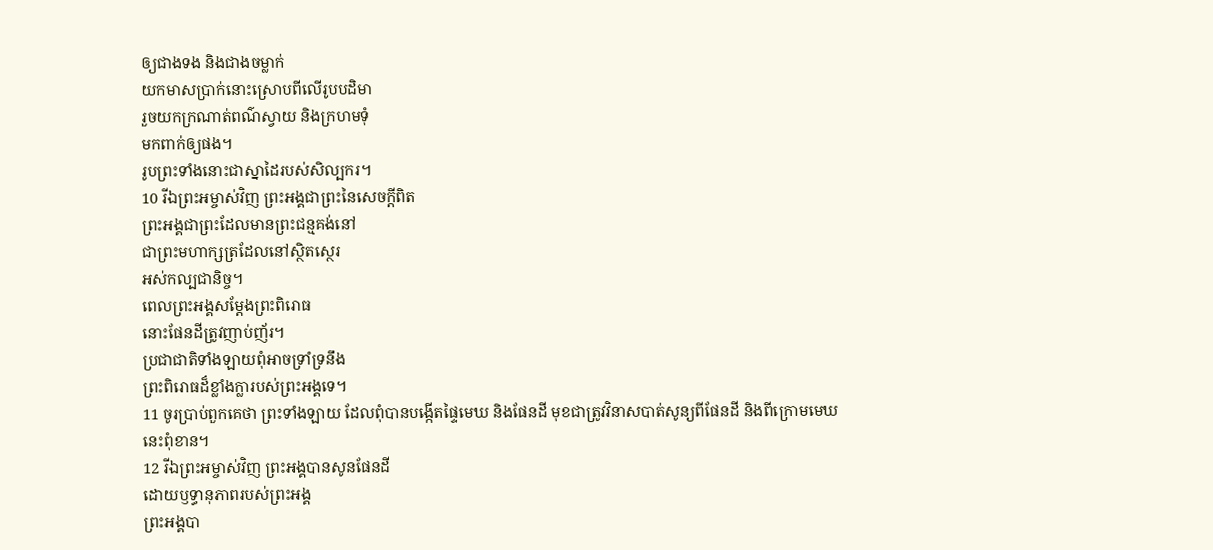ឲ្យជាងទង និងជាងចម្លាក់
យកមាសប្រាក់នោះស្រោបពីលើរូបបដិមា
រួចយកក្រណាត់ពណ៌ស្វាយ និងក្រហមទុំ
មកពាក់ឲ្យផង។
រូបព្រះទាំងនោះជាស្នាដៃរបស់សិល្បករ។
10 រីឯព្រះអម្ចាស់វិញ ព្រះអង្គជាព្រះនៃសេចក្ដីពិត
ព្រះអង្គជាព្រះដែលមានព្រះជន្មគង់នៅ
ជាព្រះមហាក្សត្រដែលនៅស្ថិតស្ថេរ
អស់កល្បជានិច្ច។
ពេលព្រះអង្គសម្ដែងព្រះពិរោធ
នោះផែនដីត្រូវញាប់ញ័រ។
ប្រជាជាតិទាំងឡាយពុំអាចទ្រាំទ្រនឹង
ព្រះពិរោធដ៏ខ្លាំងក្លារបស់ព្រះអង្គទេ។
11 ចូរប្រាប់ពួកគេថា ព្រះទាំងឡាយ ដែលពុំបានបង្កើតផ្ទៃមេឃ និងផែនដី មុខជាត្រូវវិនាសបាត់សូន្យពីផែនដី និងពីក្រោមមេឃនេះពុំខាន។
12 រីឯព្រះអម្ចាស់វិញ ព្រះអង្គបានសូនផែនដី
ដោយឫទ្ធានុភាពរបស់ព្រះអង្គ
ព្រះអង្គបា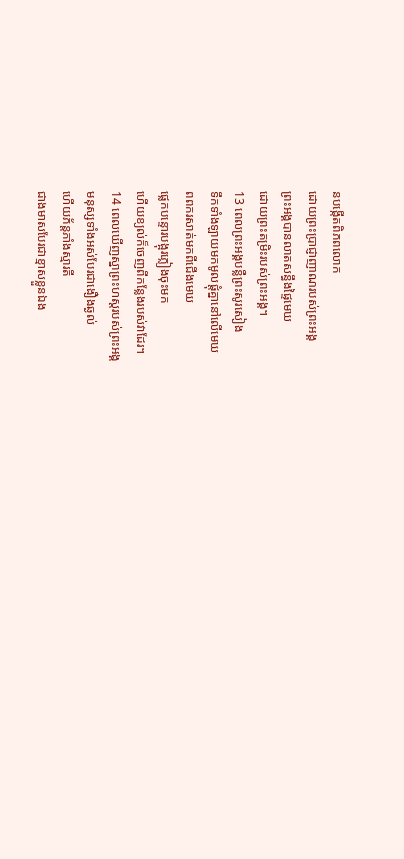នបង្កើតពិភពលោក
ដោយព្រះប្រាជ្ញាញាណរបស់ព្រះអង្គ
ព្រះអង្គបានលាតសន្ធឹងផ្ទៃមេឃ
ដោយព្រះតម្រិះរបស់ព្រះអង្គ។
13 ពេលព្រះអង្គបន្លឺព្រះសូរសៀង
ទឹកទាំងឡាយមកមូលផ្តុំគ្នានៅលើមេឃ
ពពករសាត់មកពីជើងមេឃ
ផ្លេកបន្ទោរបង្អុរភ្លៀងចុះមក
ហើយខ្យល់ក៏ចេញពីកន្លែងរបស់វាដែរ។
14 ពេលឃើញស្នាព្រះហស្ដរបស់ព្រះអង្គ
មនុស្សទាំងអស់បែរជាងឿងឆ្ងល់
ហើយភ័ន្តភាំងស្មារតី
ជាងមាសបែរជាខ្មាសខ្លួនឯង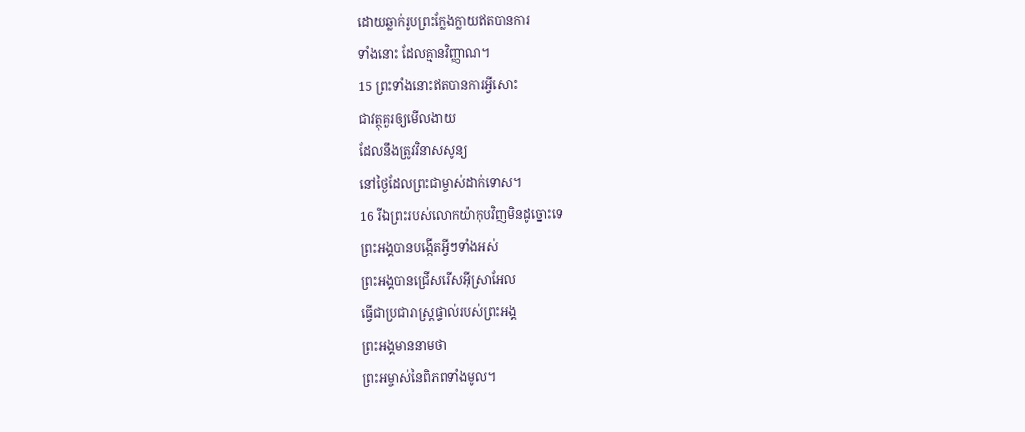ដោយឆ្លាក់រូបព្រះក្លែងក្លាយឥតបានការ
ទាំងនោះ ដែលគ្មានវិញ្ញាណ។
15 ព្រះទាំងនោះឥតបានការអ្វីសោះ
ជាវត្ថុគួរឲ្យមើលងាយ
ដែលនឹងត្រូវវិនាសសូន្យ
នៅថ្ងៃដែលព្រះជាម្ចាស់ដាក់ទោស។
16 រីឯព្រះរបស់លោកយ៉ាកុបវិញមិនដូច្នោះទេ
ព្រះអង្គបានបង្កើតអ្វីៗទាំងអស់
ព្រះអង្គបានជ្រើសរើសអ៊ីស្រាអែល
ធ្វើជាប្រជារាស្ដ្រផ្ទាល់របស់ព្រះអង្គ
ព្រះអង្គមាននាមថា
ព្រះអម្ចាស់នៃពិភពទាំងមូល។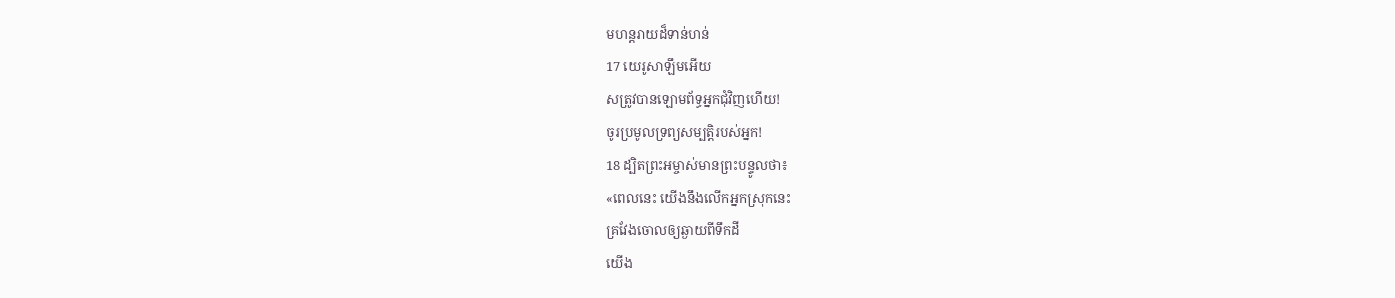មហន្តរាយដ៏ទាន់ហន់
17 យេរូសាឡឹមអើយ
សត្រូវបានឡោមព័ទ្ធអ្នកជុំវិញហើយ!
ចូរប្រមូលទ្រព្យសម្បត្តិរបស់អ្នក!
18 ដ្បិតព្រះអម្ចាស់មានព្រះបន្ទូលថា៖
«ពេលនេះ យើងនឹងលើកអ្នកស្រុកនេះ
គ្រវែងចោលឲ្យឆ្ងាយពីទឹកដី
យើង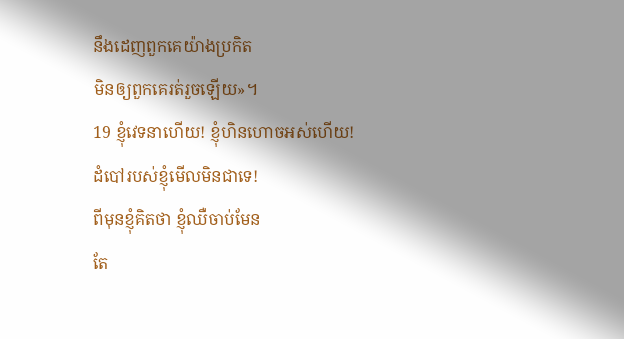នឹងដេញពួកគេយ៉ាងប្រកិត
មិនឲ្យពួកគេរត់រួចឡើយ»។
19 ខ្ញុំវេទនាហើយ! ខ្ញុំហិនហោចអស់ហើយ!
ដំបៅរបស់ខ្ញុំមើលមិនជាទេ!
ពីមុនខ្ញុំគិតថា ខ្ញុំឈឺចាប់មែន
តែ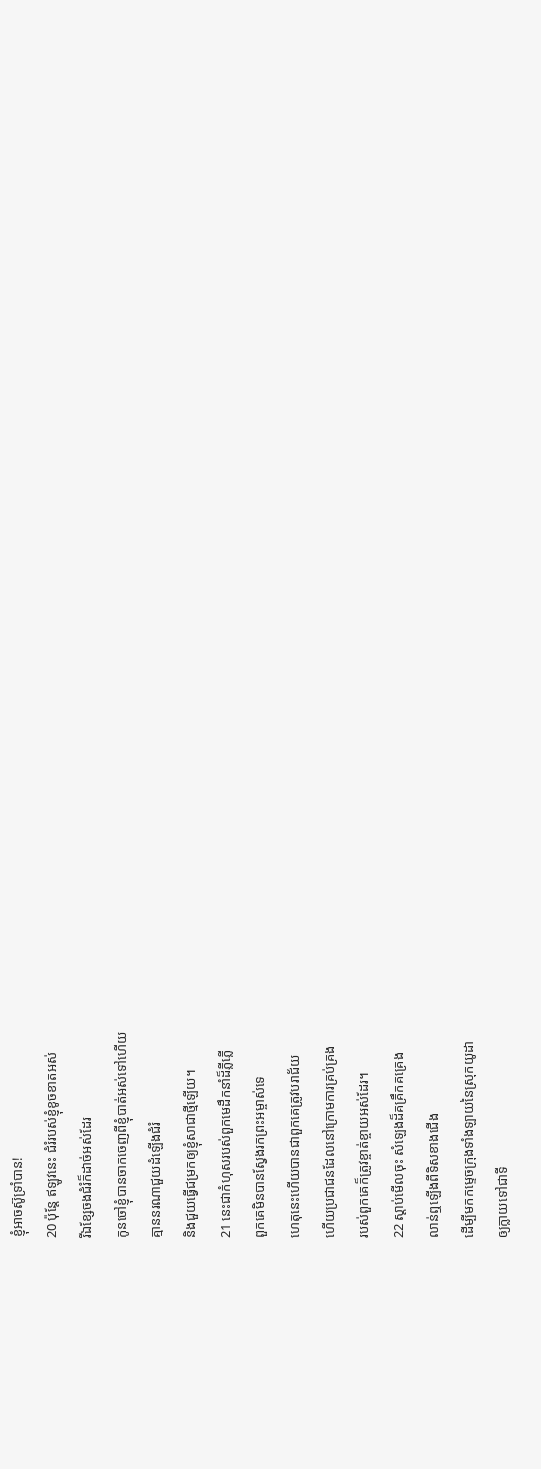ខ្ញុំអាចស៊ូទ្រាំបាន!
20 ប៉ុន្តែ ឥឡូវនេះ ជំរំរបស់ខ្ញុំខូចខាតអស់
រីឯខ្សែចងជំរំក៏ដាច់អស់ដែរ
កូនចៅខ្ញុំបានចាកចេញពីខ្ញុំបាត់អស់ទៅហើយ
គ្មាននរណាជួយដំឡើងជំរំ
និងជួយធ្វើជម្រកឲ្យខ្ញុំសាជាថ្មីឡើយ។
21 នេះជាកំហុសរបស់ពួកមេដឹកនាំដ៏ភ្លីភ្លើ
ពួកគេមិនបានស្វែងរកព្រះអម្ចាស់ទេ
ហេតុនេះហើយបានជាពួកគេត្រូវបរាជ័យ
ហើយប្រជាជនដែលនៅក្រោមការគ្រប់គ្រង
របស់ពួកគេក៏ត្រូវខ្ចាត់ខ្ចាយអស់ដែរ។
22 ស្ដាប់មើលចុះ សំឡេងដ៏គគ្រឹកគគ្រេង
លាន់ឮឡើងពីទិសខាងជើង
ដើម្បីមកកម្ទេចក្រុងទាំងឡាយនៃស្រុកយូដា
ឲ្យក្លាយទៅជាទី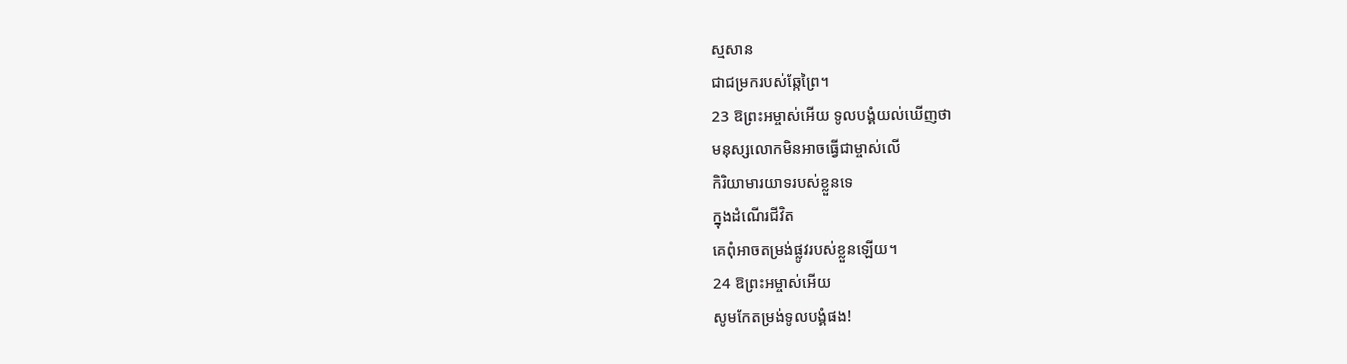ស្មសាន
ជាជម្រករបស់ឆ្កែព្រៃ។
23 ឱព្រះអម្ចាស់អើយ ទូលបង្គំយល់ឃើញថា
មនុស្សលោកមិនអាចធ្វើជាម្ចាស់លើ
កិរិយាមារយាទរបស់ខ្លួនទេ
ក្នុងដំណើរជីវិត
គេពុំអាចតម្រង់ផ្លូវរបស់ខ្លួនឡើយ។
24 ឱព្រះអម្ចាស់អើយ
សូមកែតម្រង់ទូលបង្គំផង!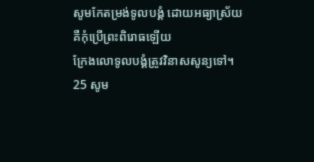សូមកែតម្រង់ទូលបង្គំ ដោយអធ្យាស្រ័យ
គឺកុំប្រើព្រះពិរោធឡើយ
ក្រែងលោទូលបង្គំត្រូវវិនាសសូន្យទៅ។
25 សូម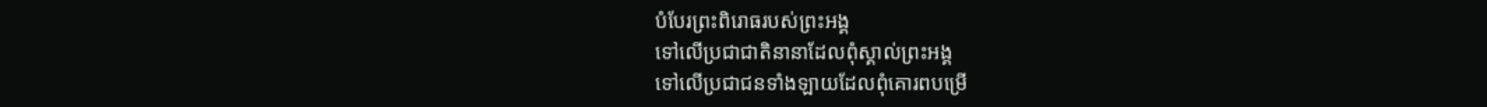បំបែរព្រះពិរោធរបស់ព្រះអង្គ
ទៅលើប្រជាជាតិនានាដែលពុំស្គាល់ព្រះអង្គ
ទៅលើប្រជាជនទាំងឡាយដែលពុំគោរពបម្រើ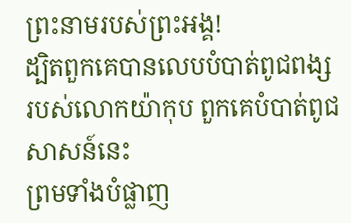ព្រះនាមរបស់ព្រះអង្គ!
ដ្បិតពួកគេបានលេបបំបាត់ពូជពង្ស
របស់លោកយ៉ាកុប ពួកគេបំបាត់ពូជសាសន៍នេះ
ព្រមទាំងបំផ្លាញ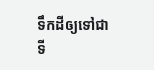ទឹកដីឲ្យទៅជា
ទី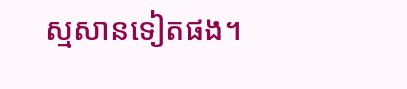ស្មសានទៀតផង។